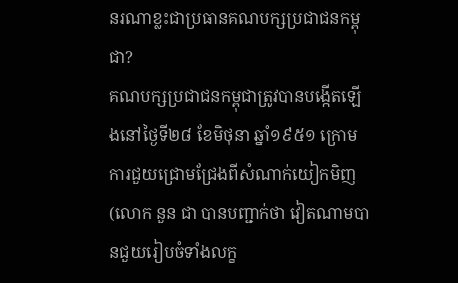នរណាខ្លះជាប្រធានគណបក្សប្រជាជនកម្ពុជា?
គណបក្សប្រជាជនកម្ពុជាត្រូវបានបង្កើតឡើងនៅថ្ងៃទី២៨ ខែមិថុនា ឆ្នាំ១៩៥១ ក្រោមការជួយជ្រោមជ្រែងពីសំណាក់យៀកមិញ(លោក នួន ជា បានបញ្ជាក់ថា វៀតណាមបានជួយរៀបចំទាំងលក្ខ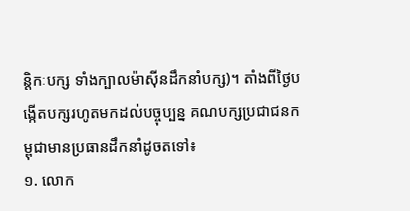ន្តិកៈបក្ស ទាំងក្បាលម៉ាស៊ីនដឹកនាំបក្ស)។ តាំងពីថ្ងៃបង្កើតបក្សរហូតមកដល់បច្ចុប្បន្ន គណបក្សប្រជាជនកម្ពុជាមានប្រធានដឹកនាំដូចតទៅ៖
១. លោក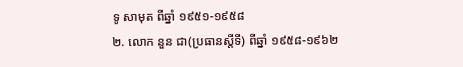ទូ សាមុត ពីឆ្នាំ ១៩៥១-១៩៥៨
២. លោក នួន ជា(ប្រធានស្តីទី) ពីឆ្នាំ ១៩៥៨-១៩៦២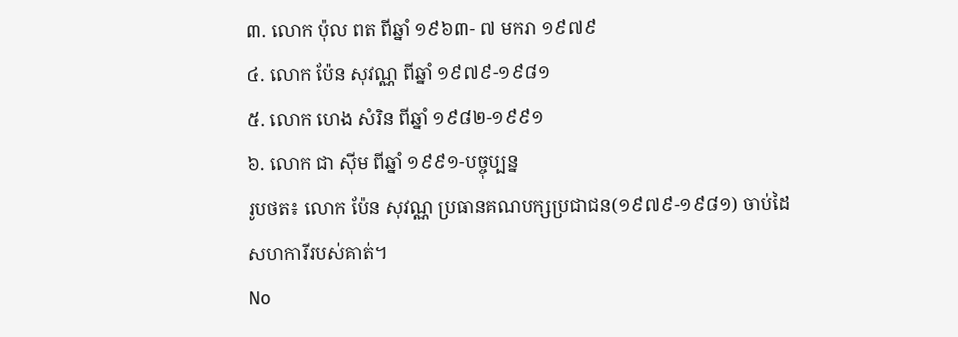៣. លោក ប៉ុល ពត ពីឆ្នាំ ១៩៦៣- ៧ មករា ១៩៧៩
៤. លោក ប៉ែន សុវណ្ណ ពីឆ្នាំ ១៩៧៩-១៩៨១
៥. លោក ហេង សំរិន ពីឆ្នាំ ១៩៨២-១៩៩១
៦. លោក ជា ស៊ីម ពីឆ្នាំ ១៩៩១-បច្ចុប្បន្ន
រូបថត៖ លោក ប៉ែន សុវណ្ណ ប្រធានគណបក្សប្រជាជន(១៩៧៩-១៩៨១) ចាប់ដៃសហការីរបស់គាត់។
No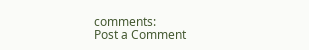comments:
Post a Comment